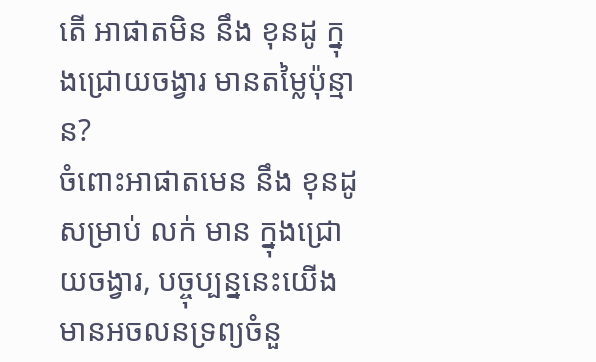តើ អាផាតមិន នឹង ខុនដូ ក្នុងជ្រោយចង្វារ មានតម្លៃប៉ុន្មាន?
ចំពោះអាផាតមេន នឹង ខុនដូ សម្រាប់ លក់ មាន ក្នុងជ្រោយចង្វារ, បច្ចុប្បន្ននេះយើងមានអចលនទ្រព្យចំនួ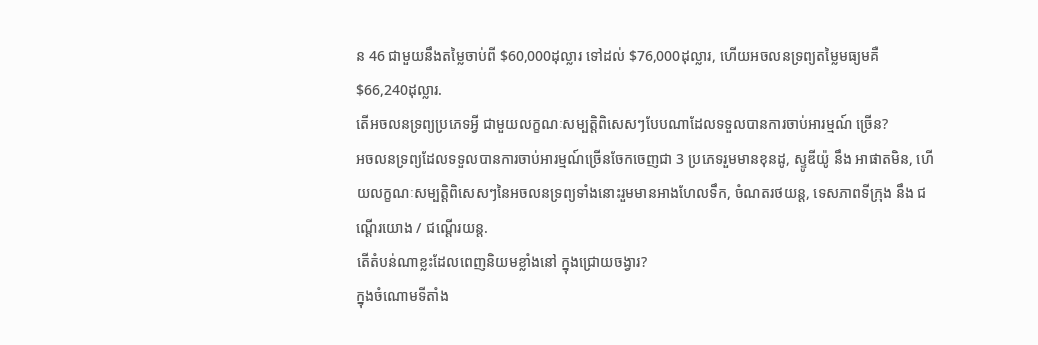ន 46 ជាមួយនឹងតម្លៃចាប់ពី $60,000ដុល្លារ ទៅដល់ $76,000ដុល្លារ, ហើយអចលនទ្រព្យតម្លៃមធ្យមគឺ $66,240ដុល្លារ.
តើអចលនទ្រព្យប្រភេទអ្វី ជាមួយលក្ខណៈសម្បត្តិពិសេសៗបែបណាដែលទទួលបានការចាប់អារម្មណ៍ ច្រើន?
អចលនទ្រព្យដែលទទួលបានការចាប់អារម្មណ៍ច្រើនចែកចេញជា 3 ប្រភេទរួមមានខុនដូ, ស្ទូឌីយ៉ូ នឹង អាផាតមិន, ហើយលក្ខណៈសម្បត្តិពិសេសៗនៃអចលនទ្រព្យទាំងនោះរួមមានអាងហែលទឹក, ចំណតរថយន្ត, ទេសភាពទីក្រុង នឹង ជណ្តើរយោង / ជណ្តើរយន្ត.
តើតំបន់ណាខ្លះដែលពេញនិយមខ្លាំងនៅ ក្នុងជ្រោយចង្វារ?
ក្នុងចំណោមទីតាំង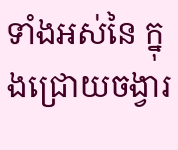ទាំងអស់នៃ ក្នុងជ្រោយចង្វារ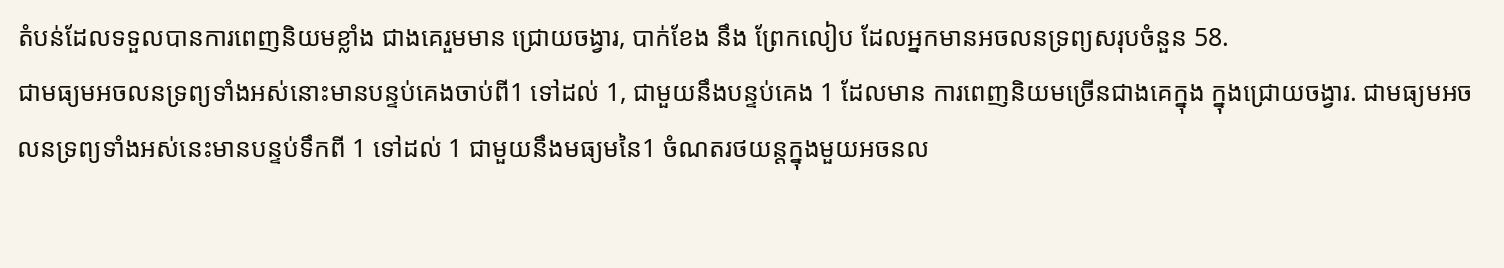តំបន់ដែលទទួលបានការពេញនិយមខ្លាំង ជាងគេរួមមាន ជ្រោយចង្វារ, បាក់ខែង នឹង ព្រែកលៀប ដែលអ្នកមានអចលនទ្រព្យសរុបចំនួន 58.
ជាមធ្យមអចលនទ្រព្យទាំងអស់នោះមានបន្ទប់គេងចាប់ពី1 ទៅដល់ 1, ជាមួយនឹងបន្ទប់គេង 1 ដែលមាន ការពេញនិយមច្រើនជាងគេក្នុង ក្នុងជ្រោយចង្វារ. ជាមធ្យមអចលនទ្រព្យទាំងអស់នេះមានបន្ទប់ទឹកពី 1 ទៅដល់ 1 ជាមួយនឹងមធ្យមនៃ1 ចំណតរថយន្តក្នុងមួយអចនល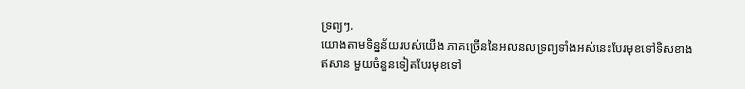ទ្រព្យៗ.
យោងតាមទិន្នន័យរបស់យើង ភាគច្រើននៃអលនលទ្រព្យទាំងអស់នេះបែរមុខទៅទិសខាងឥសាន មួយចំនួនទៀតបែរមុខទៅ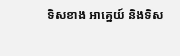ទិសខាង អាគ្នេយ៍ និងទិស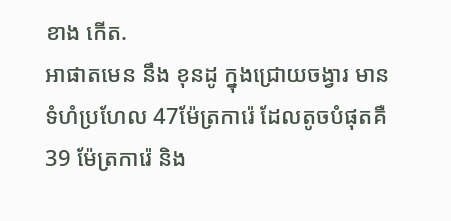ខាង កើត.
អាផាតមេន នឹង ខុនដូ ក្នុងជ្រោយចង្វារ មានទំហំប្រហែល 47ម៉ែត្រការ៉េ ដែលតូចបំផុតគឺ 39 ម៉ែត្រការ៉េ និង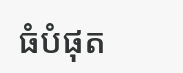ធំបំផុត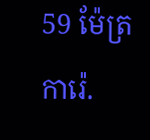59 ម៉ែត្រការ៉េ.